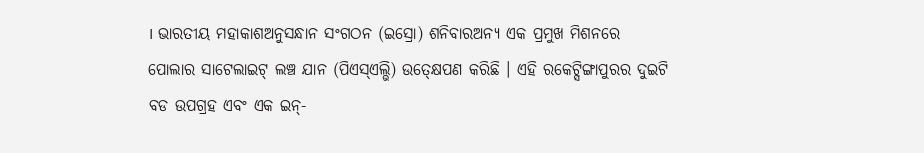। ଭାରତୀୟ ମହାକାଶଅନୁସନ୍ଧାନ ସଂଗଠନ (ଇସ୍ରୋ) ଶନିବାରଅନ୍ୟ ଏକ ପ୍ରମୁଖ ମିଶନରେ ପୋଲାର ସାଟେଲାଇଟ୍ ଲଞ୍ଚ ଯାନ (ପିଏସ୍ଏଲ୍ଭି) ଉତ୍କ୍ଷେପଣ କରିଛି । ଏହି ରକେଟ୍ସିଙ୍ଗାପୁରର ଦୁଇଟି ବଡ ଉପଗ୍ରହ ଏବଂ ଏକ ଇନ୍-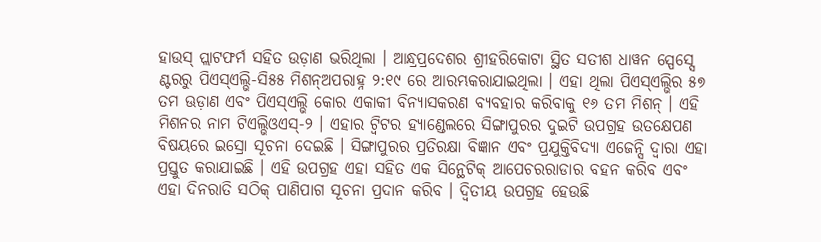ହାଉସ୍ ପ୍ଲାଟଫର୍ମ ସହିତ ଉଡ଼ାଣ ଭରିଥିଲା । ଆନ୍ଧ୍ରପ୍ରଦେଶର ଶ୍ରୀହରିକୋଟା ସ୍ଥିତ ସତୀଶ ଧାୱନ ସ୍ପେସ୍ସେ ଣ୍ଟରରୁ ପିଏସ୍ଏଲ୍ଭି-ସି୫୫ ମିଶନ୍ଅପରାହ୍ନ ୨:୧୯ ରେ ଆରମ୍ଭକରାଯାଇଥିଲା । ଏହା ଥିଲା ପିଏସ୍ଏଲ୍ଭିର ୫୭ ତମ ଊଡ଼ାଣ ଏବଂ ପିଏସ୍ଏଲ୍ଭି କୋର ଏକାକୀ ବିନ୍ୟାସକରଣ ବ୍ୟବହାର କରିବାକୁ ୧୬ ତମ ମିଶନ୍ । ଏହି ମିଶନର ନାମ ଟିଏଲ୍ଭିଓଏସ୍-୨ । ଏହାର ଟ୍ୱିଟର ହ୍ୟାଣ୍ଡେଲରେ ସିଙ୍ଗାପୁରର ଦୁଇଟି ଉପଗ୍ରହ ଉତକ୍ଷେପଣ ବିଷୟରେ ଇସ୍ରୋ ସୂଚନା ଦେଇଛି । ସିଙ୍ଗାପୁରର ପ୍ରତିରକ୍ଷା ବିଜ୍ଞାନ ଏବଂ ପ୍ରଯୁକ୍ତିବିଦ୍ୟା ଏଜେନ୍ସି ଦ୍ୱାରା ଏହା ପ୍ରସ୍ତୁତ କରାଯାଇଛି । ଏହି ଉପଗ୍ରହ ଏହା ସହିତ ଏକ ସିନ୍ଥେଟିକ୍ ଆପେଚରରାଡାର ବହନ କରିବ ଏବଂ ଏହା ଦିନରାତି ସଠିକ୍ ପାଣିପାଗ ସୂଚନା ପ୍ରଦାନ କରିବ । ଦ୍ୱିତୀୟ ଉପଗ୍ରହ ହେଉଛି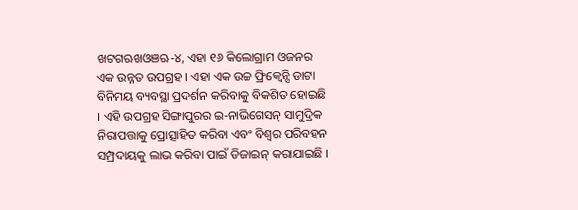ଖଟଗଋଖଓଞଋ-୪, ଏହା ୧୬ କିଲୋଗ୍ରାମ ଓଜନର ଏକ ଉନ୍ନତ ଉପଗ୍ରହ । ଏହା ଏକ ଉଚ୍ଚ ଫ୍ରିକ୍ୱେନ୍ସି ଡାଟା ବିନିମୟ ବ୍ୟବସ୍ଥା ପ୍ରଦର୍ଶନ କରିବାକୁ ବିକଶିତ ହୋଇଛି । ଏହି ଉପଗ୍ରହ ସିଙ୍ଗାପୁରର ଇ-ନାଭିଗେସନ୍ ସାମୁଦ୍ରିକ ନିରାପତ୍ତାକୁ ପ୍ରୋତ୍ସାହିତ କରିବା ଏବଂ ବିଶ୍ୱର ପରିବହନ ସମ୍ପ୍ରଦାୟକୁ ଲାଭ କରିବା ପାଇଁ ଡିଜାଇନ୍ କରାଯାଇଛି ।